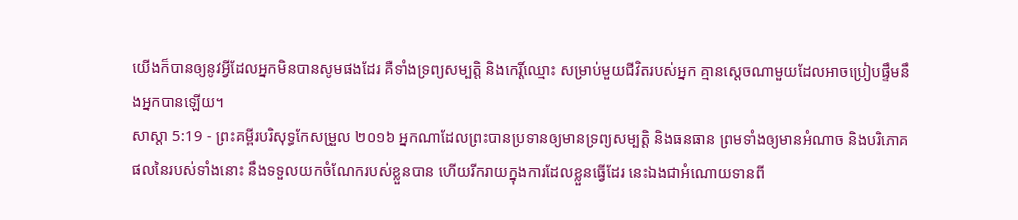យើងក៏បានឲ្យនូវអ្វីដែលអ្នកមិនបានសូមផងដែរ គឺទាំងទ្រព្យសម្បត្តិ និងកេរ្តិ៍ឈ្មោះ សម្រាប់មួយជីវិតរបស់អ្នក គ្មានស្តេចណាមួយដែលអាចប្រៀបផ្ទឹមនឹងអ្នកបានឡើយ។
សាស្តា 5:19 - ព្រះគម្ពីរបរិសុទ្ធកែសម្រួល ២០១៦ អ្នកណាដែលព្រះបានប្រទានឲ្យមានទ្រព្យសម្បត្តិ និងធនធាន ព្រមទាំងឲ្យមានអំណាច និងបរិភោគផលនៃរបស់ទាំងនោះ នឹងទទួលយកចំណែករបស់ខ្លួនបាន ហើយរីករាយក្នុងការដែលខ្លួនធ្វើដែរ នេះឯងជាអំណោយទានពី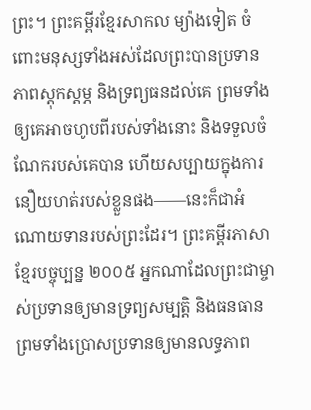ព្រះ។ ព្រះគម្ពីរខ្មែរសាកល ម្យ៉ាងទៀត ចំពោះមនុស្សទាំងអស់ដែលព្រះបានប្រទានភាពស្ដុកស្ដម្ភ និងទ្រព្យធនដល់គេ ព្រមទាំងឲ្យគេអាចហូបពីរបស់ទាំងនោះ និងទទួលចំណែករបស់គេបាន ហើយសប្បាយក្នុងការនឿយហត់របស់ខ្លួនផង——នេះក៏ជាអំណោយទានរបស់ព្រះដែរ។ ព្រះគម្ពីរភាសាខ្មែរបច្ចុប្បន្ន ២០០៥ អ្នកណាដែលព្រះជាម្ចាស់ប្រទានឲ្យមានទ្រព្យសម្បត្តិ និងធនធាន ព្រមទាំងប្រោសប្រទានឲ្យមានលទ្ធភាព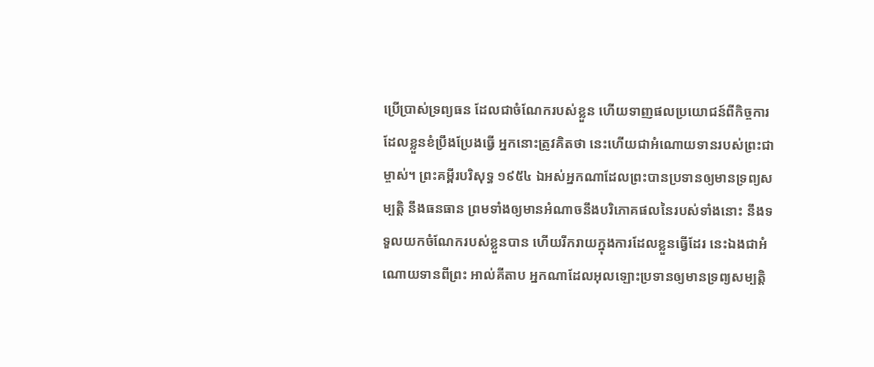ប្រើប្រាស់ទ្រព្យធន ដែលជាចំណែករបស់ខ្លួន ហើយទាញផលប្រយោជន៍ពីកិច្ចការដែលខ្លួនខំប្រឹងប្រែងធ្វើ អ្នកនោះត្រូវគិតថា នេះហើយជាអំណោយទានរបស់ព្រះជាម្ចាស់។ ព្រះគម្ពីរបរិសុទ្ធ ១៩៥៤ ឯអស់អ្នកណាដែលព្រះបានប្រទានឲ្យមានទ្រព្យសម្បត្តិ នឹងធនធាន ព្រមទាំងឲ្យមានអំណាចនឹងបរិភោគផលនៃរបស់ទាំងនោះ នឹងទទួលយកចំណែករបស់ខ្លួនបាន ហើយរីករាយក្នុងការដែលខ្លួនធ្វើដែរ នេះឯងជាអំណោយទានពីព្រះ អាល់គីតាប អ្នកណាដែលអុលឡោះប្រទានឲ្យមានទ្រព្យសម្បត្តិ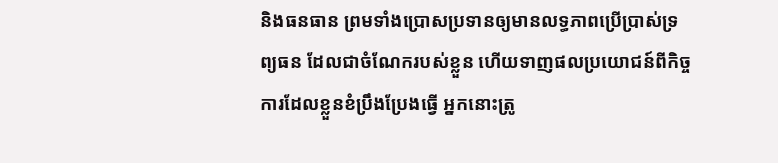និងធនធាន ព្រមទាំងប្រោសប្រទានឲ្យមានលទ្ធភាពប្រើប្រាស់ទ្រព្យធន ដែលជាចំណែករបស់ខ្លួន ហើយទាញផលប្រយោជន៍ពីកិច្ចការដែលខ្លួនខំប្រឹងប្រែងធ្វើ អ្នកនោះត្រូ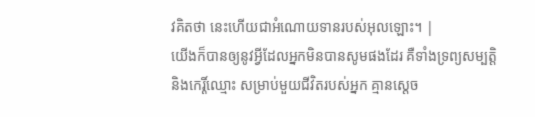វគិតថា នេះហើយជាអំណោយទានរបស់អុលឡោះ។ |
យើងក៏បានឲ្យនូវអ្វីដែលអ្នកមិនបានសូមផងដែរ គឺទាំងទ្រព្យសម្បត្តិ និងកេរ្តិ៍ឈ្មោះ សម្រាប់មួយជីវិតរបស់អ្នក គ្មានស្តេច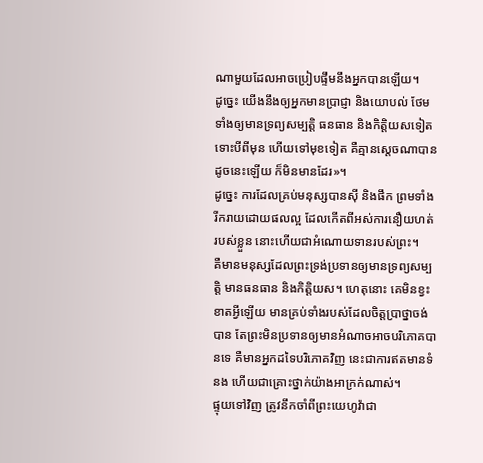ណាមួយដែលអាចប្រៀបផ្ទឹមនឹងអ្នកបានឡើយ។
ដូច្នេះ យើងនឹងឲ្យអ្នកមានប្រាជ្ញា និងយោបល់ ថែមទាំងឲ្យមានទ្រព្យសម្បត្តិ ធនធាន និងកិត្តិយសទៀត ទោះបីពីមុន ហើយទៅមុខទៀត គឺគ្មានស្តេចណាបានដូចនេះឡើយ ក៏មិនមានដែរ»។
ដូច្នេះ ការដែលគ្រប់មនុស្សបានស៊ី និងផឹក ព្រមទាំងរីករាយដោយផលល្អ ដែលកើតពីអស់ការនឿយហត់របស់ខ្លួន នោះហើយជាអំណោយទានរបស់ព្រះ។
គឺមានមនុស្សដែលព្រះទ្រង់ប្រទានឲ្យមានទ្រព្យសម្បត្តិ មានធនធាន និងកិត្តិយស។ ហេតុនោះ គេមិនខ្វះខាតអ្វីឡើយ មានគ្រប់ទាំងរបស់ដែលចិត្តប្រាថ្នាចង់បាន តែព្រះមិនប្រទានឲ្យមានអំណាចអាចបរិភោគបានទេ គឺមានអ្នកដទៃបរិភោគវិញ នេះជាការឥតមានទំនង ហើយជាគ្រោះថ្នាក់យ៉ាងអាក្រក់ណាស់។
ផ្ទុយទៅវិញ ត្រូវនឹកចាំពីព្រះយេហូវ៉ាជា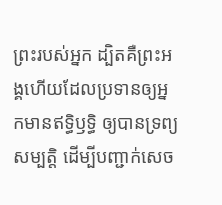ព្រះរបស់អ្នក ដ្បិតគឺព្រះអង្គហើយដែលប្រទានឲ្យអ្នកមានឥទ្ធិឫទ្ធិ ឲ្យបានទ្រព្យសម្បត្តិ ដើម្បីបញ្ជាក់សេច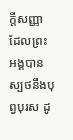ក្ដីសញ្ញា ដែលព្រះអង្គបានស្បថនឹងបុព្វបុរស ដូ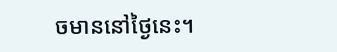ចមាននៅថ្ងៃនេះ។